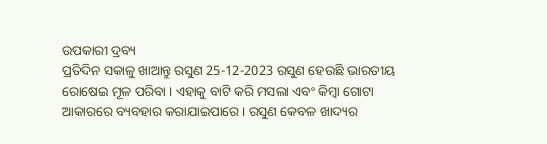ଉପକାରୀ ଦ୍ରବ୍ୟ
ପ୍ରତିଦିନ ସକାଳୁ ଖାଆନ୍ତୁ ରସୁଣ 25-12-2023 ରସୁଣ ହେଉଛି ଭାରତୀୟ ରୋଷେଇ ମୂଳ ପରିବା । ଏହାକୁ ବାଟି କରି ମସଲା ଏବଂ କିମ୍ୱା ଗୋଟା ଆକାରରେ ବ୍ୟବହାର କରାଯାଇପାରେ । ରସୁଣ କେବଳ ଖାଦ୍ୟର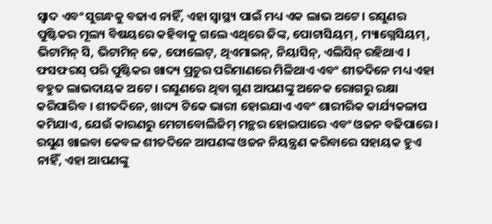ସ୍ୱାଦ ଏବଂ ସୁଗନ୍ଧକୁ ବଢାଏ ନାହିଁ, ଏହା ସ୍ୱାସ୍ଥ୍ୟ ପାଇଁ ମଧ୍ୟ ଏକ ଲାଭ ଅଟେ । ରସୁଣର ପୁଷ୍ଟିକର ମୂଲ୍ୟ ବିଷୟରେ କହିବାକୁ ଗଲେ ଏଥିରେ ଜିଙ୍କ, ପୋଟାସିୟମ୍, ମ୍ୟାଗ୍ନେସିୟମ୍, ଭିଟାମିନ୍ ସି, ଭିଟାମିନ୍ କେ, ଫୋଲେଟ୍, ଥିଏମାଇନ୍, ନିୟାସିନ୍, ଏଲିସିନ୍ ରହିଥାଏ । ଫସଫରସ୍ ପରି ପୁଷ୍ଟିକର ଖାଦ୍ୟ ପ୍ରଚୁର ପରିମାଣରେ ମିଳିଥାଏ ଏବଂ ଶୀତଦିନେ ମଧ୍ୟ ଏହା ବହୁତ ଲାଭଦାୟକ ଅଟେ । ରସୁଣରେ ଥିବା ଗୁଣ ଆପଣଙ୍କୁ ଅନେକ ରୋଗରୁ ରକ୍ଷା କରିପାରିବ । ଶୀତଦିନେ, ଖାଦ୍ୟ ଟିକେ ଭାରୀ ହୋଇଯାଏ ଏବଂ ଶାରୀରିକ କାର୍ଯ୍ୟକଳାପ କମିଯାଏ, ଯେଉଁ କାରଣରୁ ମେଟାବୋଲିଜିମ୍ ମନ୍ଥର ହୋଇପାରେ ଏବଂ ଓଜନ ବଢିପାରେ । ରସୁଣ ଖାଇବା କେବଳ ଶୀତଦିନେ ଆପଣଙ୍କ ଓଜନ ନିୟନ୍ତ୍ରଣ କରିବାରେ ସହାୟକ ହୁଏ ନାହିଁ, ଏହା ଆପଣଙ୍କୁ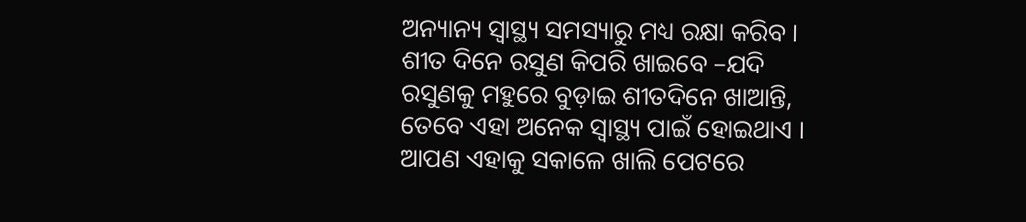ଅନ୍ୟାନ୍ୟ ସ୍ୱାସ୍ଥ୍ୟ ସମସ୍ୟାରୁ ମଧ୍ୟ ରକ୍ଷା କରିବ । ଶୀତ ଦିନେ ରସୁଣ କିପରି ଖାଇବେ –ଯଦି ରସୁଣକୁ ମହୁରେ ବୁଡ଼ାଇ ଶୀତଦିନେ ଖାଆନ୍ତି, ତେବେ ଏହା ଅନେକ ସ୍ୱାସ୍ଥ୍ୟ ପାଇଁ ହୋଇଥାଏ । ଆପଣ ଏହାକୁ ସକାଳେ ଖାଲି ପେଟରେ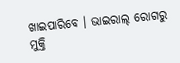ଖାଇପାରିବେ । ଭାଇରାଲ୍ ରୋଗରୁ ମୁକ୍ତି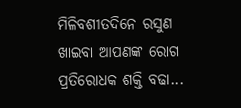ମିଳିବଶୀତଦିନେ ରସୁଣ ଖାଇବା ଆପଣଙ୍କ ରୋଗ ପ୍ରତିରୋଧକ ଶକ୍ତି ବଢା...